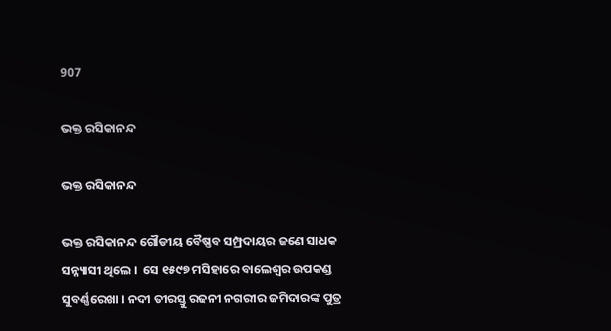907

ଭକ୍ତ ରସିକାନନ୍ଦ

ଭକ୍ତ ରସିକାନନ୍ଦ

ଭକ୍ତ ରସିକାନନ୍ଦ ଗୌଡୀୟ ବୈଷ୍ଣବ ସମ୍ପ୍ରଦାୟର ଜଣେ ସାଧକ ସନ୍ନ୍ୟାସୀ ଥିଲେ ।  ସେ ୧୫୯୭ ମସିହାରେ ବାଲେଶ୍ବର ଉପକଣ୍ଡ ସୁବର୍ଣ୍ଣରେଖା । ନଦୀ ତୀରସ୍ତୁ ରଢନୀ ନଗରୀର ଜମିଦାରଙ୍କ ପୁତ୍ର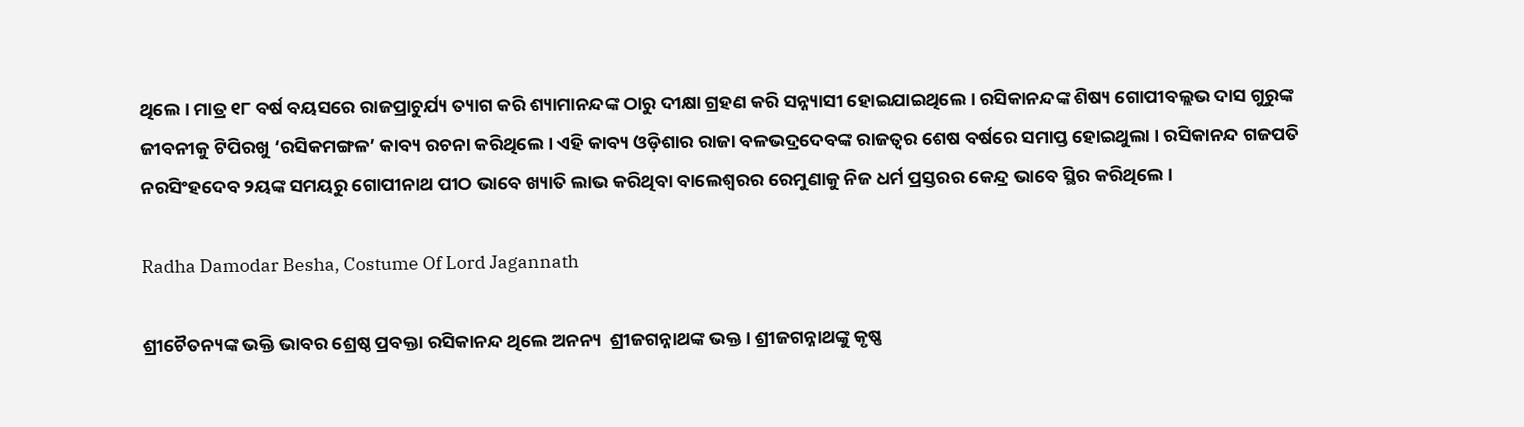ଥିଲେ । ମାତ୍ର ୧୮ ବର୍ଷ ବୟସରେ ରାଜପ୍ରାଚୁର୍ଯ୍ୟ ତ୍ୟାଗ କରି ଶ୍ୟାମାନନ୍ଦଙ୍କ ଠାରୁ ଦୀକ୍ଷା ଗ୍ରହଣ କରି ସନ୍ନ୍ୟାସୀ ହୋଇଯାଇଥିଲେ । ରସିକାନନ୍ଦଙ୍କ ଶିଷ୍ୟ ଗୋପୀବଲ୍ଲଭ ଦାସ ଗୁରୁଙ୍କ ଜୀବନୀକୁ ଟିପିରଖୁ ‘ରସିକମଙ୍ଗଳ’ କାବ୍ୟ ରଚନା କରିଥିଲେ । ଏହି କାବ୍ୟ ଓଡ଼ିଶାର ରାଜା ବଳଭଦ୍ରଦେବଙ୍କ ରାଜତ୍ଵର ଶେଷ ବର୍ଷରେ ସମାପ୍ତ ହୋଇଥୁଲା । ରସିକାନନ୍ଦ ଗଜପତି ନରସିଂହଦେବ ୨ୟଙ୍କ ସମୟରୁ ଗୋପୀନାଥ ପୀଠ ଭାବେ ଖ୍ୟାତି ଲାଭ କରିଥିବା ବାଲେଶ୍ବରର ରେମୁଣାକୁ ନିଜ ଧର୍ମ ପ୍ରସ୍ତରର କେନ୍ଦ୍ର ଭାବେ ସ୍ଥିର କରିଥିଲେ ।

Radha Damodar Besha, Costume Of Lord Jagannath

ଶ୍ରୀଚୈତନ୍ୟଙ୍କ ଭକ୍ତି ଭାବର ଶ୍ରେଷ୍ଠ ପ୍ରବକ୍ତା ରସିକାନନ୍ଦ ଥିଲେ ଅନନ୍ୟ  ଶ୍ରୀଜଗନ୍ନାଥଙ୍କ ଭକ୍ତ । ଶ୍ରୀଜଗନ୍ନାଥଙ୍କୁ କୃଷ୍ଣ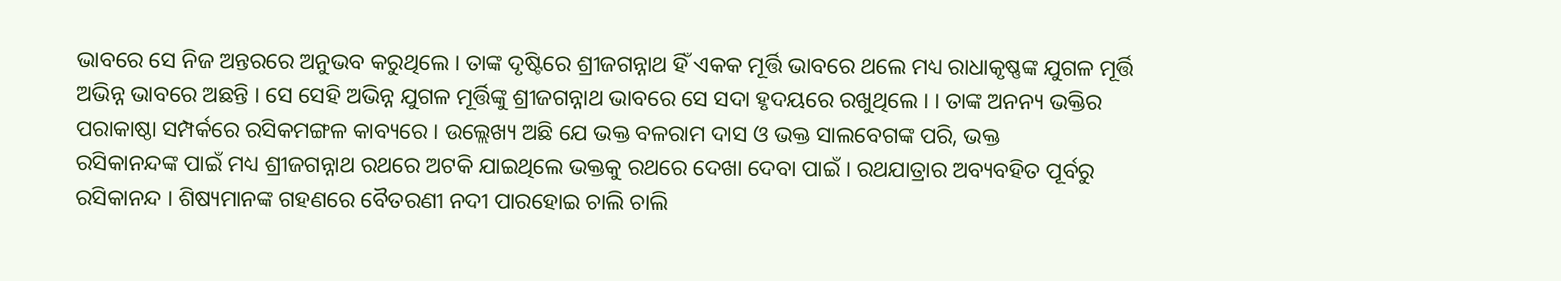ଭାବରେ ସେ ନିଜ ଅନ୍ତରରେ ଅନୁଭବ କରୁଥିଲେ । ତାଙ୍କ ଦୃଷ୍ଟିରେ ଶ୍ରୀଜଗନ୍ନାଥ ହିଁ ଏକକ ମୂର୍ତ୍ତି ଭାବରେ ଥଲେ ମଧ୍ୟ ରାଧାକୃଷ୍ଣଙ୍କ ଯୁଗଳ ମୂର୍ତ୍ତି ଅଭିନ୍ନ ଭାବରେ ଅଛନ୍ତି । ସେ ସେହି ଅଭିନ୍ନ ଯୁଗଳ ମୂର୍ତ୍ତିଙ୍କୁ ଶ୍ରୀଜଗନ୍ନାଥ ଭାବରେ ସେ ସଦା ହୃଦୟରେ ରଖୁଥିଲେ । । ତାଙ୍କ ଅନନ୍ୟ ଭକ୍ତିର ପରାକାଷ୍ଠା ସମ୍ପର୍କରେ ରସିକମଙ୍ଗଳ କାବ୍ୟରେ । ଉଲ୍ଲେଖ୍ୟ ଅଛି ଯେ ଭକ୍ତ ବଳରାମ ଦାସ ଓ ଭକ୍ତ ସାଲବେଗଙ୍କ ପରି, ଭକ୍ତ
ରସିକାନନ୍ଦଙ୍କ ପାଇଁ ମଧ୍ୟ ଶ୍ରୀଜଗନ୍ନାଥ ରଥରେ ଅଟକି ଯାଇଥିଲେ ଭକ୍ତକୁ ରଥରେ ଦେଖା ଦେବା ପାଇଁ । ରଥଯାତ୍ରାର ଅବ୍ୟବହିତ ପୂର୍ବରୁ ରସିକାନନ୍ଦ । ଶିଷ୍ୟମାନଙ୍କ ଗହଣରେ ବୈତରଣୀ ନଦୀ ପାରହୋଇ ଚାଲି ଚାଲି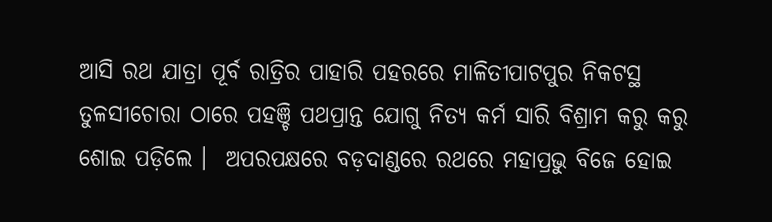ଆସି ରଥ ଯାତ୍ରା ପୂର୍ବ ରାତ୍ରିର ପାହାରି ପହରରେ ମାଳିତୀପାଟପୁର ନିକଟସ୍ଥ ତୁଳସୀଚୋରା ଠାରେ ପହଞ୍ଚି ପଥପ୍ରାନ୍ତ ଯୋଗୁ ନିତ୍ୟ କର୍ମ ସାରି ବିଶ୍ରାମ କରୁ କରୁ ଶୋଇ ପଡ଼ିଲେ ।  ଅପରପକ୍ଷରେ ବଡ଼ଦାଣ୍ଡରେ ରଥରେ ମହାପ୍ରଭୁ ବିଜେ ହୋଇ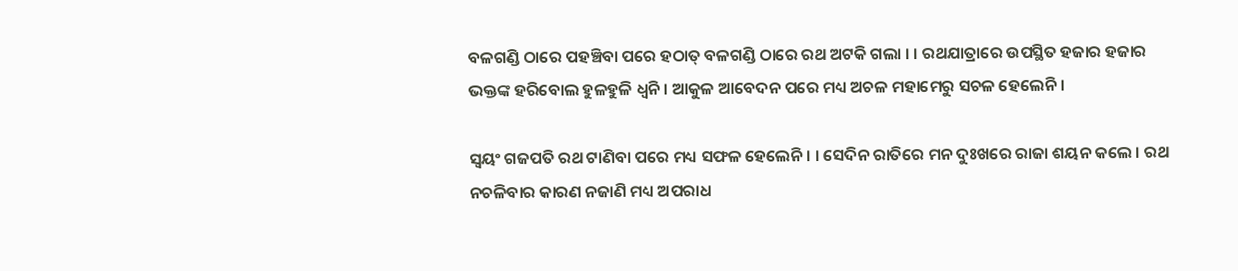ବଳଗଣ୍ଡି ଠାରେ ପହଞ୍ଚିବା ପରେ ହଠାତ୍ ବଳଗଣ୍ଡି ଠାରେ ରଥ ଅଟକି ଗଲା । । ରଥଯାତ୍ରାରେ ଉପସ୍ଥିତ ହଜାର ହଜାର ଭକ୍ତଙ୍କ ହରିବୋଲ ହୁଳହୁଳି ଧ୍ବନି । ଆକୁଳ ଆବେଦନ ପରେ ମଧ୍ୟ ଅଚଳ ମହାମେରୁ ସଚଳ ହେଲେନି ।

ସ୍ଵୟଂ ଗଜପତି ରଥ ଟାଣିବା ପରେ ମଧ୍ୟ ସଫଳ ହେଲେନି । । ସେଦିନ ରାତିରେ ମନ ଦୁଃଖରେ ରାଜା ଶୟନ କଲେ । ରଥ ନଚଳିବାର କାରଣ ନଜାଣି ମଧ୍ୟ ଅପରାଧ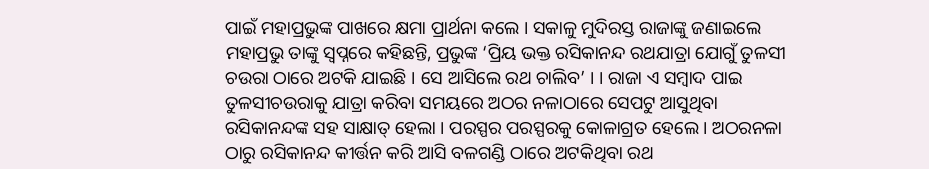ପାଇଁ ମହାପ୍ରଭୁଙ୍କ ପାଖରେ କ୍ଷମା ପ୍ରାର୍ଥନା କଲେ । ସକାଳୁ ମୁଦିରସ୍ତ ରାଜାଙ୍କୁ ଜଣାଇଲେ ମହାପ୍ରଭୁ ତାଙ୍କୁ ସ୍ଵପ୍ନରେ କହିଛନ୍ତି, ପ୍ରଭୁଙ୍କ ‘ପ୍ରିୟ ଭକ୍ତ ରସିକାନନ୍ଦ ରଥଯାତ୍ରା ଯୋଗୁଁ ତୁଳସୀ ଚଉରା ଠାରେ ଅଟକି ଯାଇଛି । ସେ ଆସିଲେ ରଥ ଚାଲିବ’ । । ରାଜା ଏ ସମ୍ବାଦ ପାଇ ତୁଳସୀଚଉରାକୁ ଯାତ୍ରା କରିବା ସମୟରେ ଅଠର ନଳାଠାରେ ସେପଟୁ ଆସୁଥିବା ରସିକାନନ୍ଦଙ୍କ ସହ ସାକ୍ଷାତ୍ ହେଲା । ପରସ୍ପର ପରସ୍ପରକୁ କୋଳାଗ୍ରତ ହେଲେ । ଅଠରନଳା ଠାରୁ ରସିକାନନ୍ଦ କୀର୍ତ୍ତନ କରି ଆସି ବଳଗଣ୍ଡି ଠାରେ ଅଟକିଥିବା ରଥ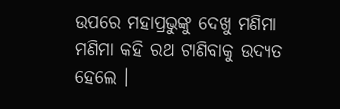ଉପରେ ମହାପ୍ରଭୁଙ୍କୁ ଦେଖୁ ମଣିମା ମଣିମା କହି ରଥ ଟାଣିବାକୁ ଉଦ୍ୟତ ହେଲେ ।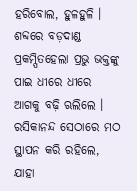ହରିବୋଲ, ହୁଳହୁଳି । ଶବ୍ଦରେ ବଡ଼ଦାଣ୍ଡ ପ୍ରକମ୍ପିତହେଲା ପ୍ରଭୁ ଭକ୍ତଙ୍କୁ ପାଇ ଧୀରେ ଧୀରେ ଆଗକୁ ବଢ଼ି ଋଲିଲେ । ରସିକାନନ୍ଦ ସେଠାରେ ମଠ ସ୍ଥାପନ କରି ରହିଲେ, ଯାହା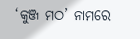‘କୁଞ୍ଜ ମଠ’ ନାମରେ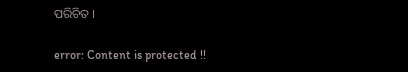ପରିଚିତ ।

error: Content is protected !!